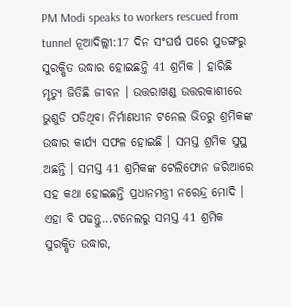PM Modi speaks to workers rescued from tunnel ନୂଆଦିଲ୍ଲୀ:17 ଦିନ ସଂଘର୍ଷ ପରେ ସୁଡଙ୍ଗରୁ ସୁରକ୍ଷିତ ଉଦ୍ଧାର ହୋଇଛନ୍ତି 41 ଶ୍ରମିକ । ହାରିଛି ମୃତ୍ୟୁ ଜିତିଛି ଜୀବନ । ଉତ୍ତରାଖଣ୍ଡ ଉତ୍ତରକାଶୀରେ ଭୁଶୁଡି ପଡିଥିବା ନିର୍ମାଣଧୀନ ଟନେଲ ଭିତରୁ ଶ୍ରମିକଙ୍କ ଉଦ୍ଧାର କାର୍ଯ୍ୟ ସଫଳ ହୋଇଛି । ସମସ୍ତ ଶ୍ରମିକ ସୁସ୍ଥ ଅଛନ୍ତି । ସମସ୍ତ 41 ଶ୍ରମିକଙ୍କ ଟେଲିଫୋନ ଜରିଆରେ ସହ କଥା ହୋଇଛନ୍ତି ପ୍ରଧାନମନ୍ତ୍ରୀ ନରେନ୍ଦ୍ର ମୋଦି ।
ଏହା ବି ପଢନ୍ତୁ...ଟନେଲରୁ ସମସ୍ତ 41 ଶ୍ରମିକ ସୁରକ୍ଷିତ ଉଦ୍ଧାର,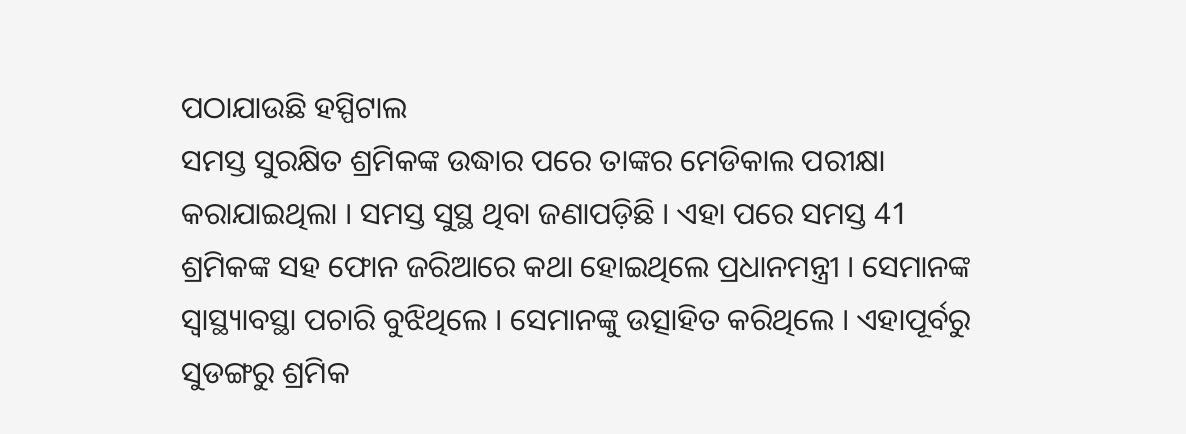ପଠାଯାଉଛି ହସ୍ପିଟାଲ
ସମସ୍ତ ସୁରକ୍ଷିତ ଶ୍ରମିକଙ୍କ ଉଦ୍ଧାର ପରେ ତାଙ୍କର ମେଡିକାଲ ପରୀକ୍ଷା କରାଯାଇଥିଲା । ସମସ୍ତ ସୁସ୍ଥ ଥିବା ଜଣାପଡ଼ିଛି । ଏହା ପରେ ସମସ୍ତ 41 ଶ୍ରମିକଙ୍କ ସହ ଫୋନ ଜରିଆରେ କଥା ହୋଇଥିଲେ ପ୍ରଧାନମନ୍ତ୍ରୀ । ସେମାନଙ୍କ ସ୍ବାସ୍ଥ୍ୟାବସ୍ଥା ପଚାରି ବୁଝିଥିଲେ । ସେମାନଙ୍କୁ ଉତ୍ସାହିତ କରିଥିଲେ । ଏହାପୂର୍ବରୁ ସୁଡଙ୍ଗରୁ ଶ୍ରମିକ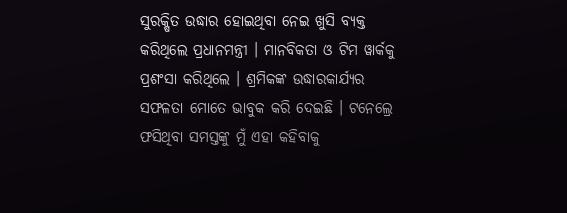ସୁରକ୍ଷିତ ଉଦ୍ଧାର ହୋଇଥିବା ନେଇ ଖୁସି ବ୍ୟକ୍ତ କରିଥିଲେ ପ୍ରଧାନମନ୍ତ୍ରୀ । ମାନବିକତା ଓ ଟିମ ୱାର୍କକୁ ପ୍ରଶଂସା କରିଥିଲେ । ଶ୍ରମିକଙ୍କ ଉଦ୍ଧାରକାର୍ଯ୍ୟର ସଫଳତା ମୋତେ ଭାବୁକ କରି ଦେଇଛି । ଟନେଲ୍ରେ ଫସିଥିବା ସମସ୍ତଙ୍କୁ ମୁଁ ଏହା କହିବାକୁ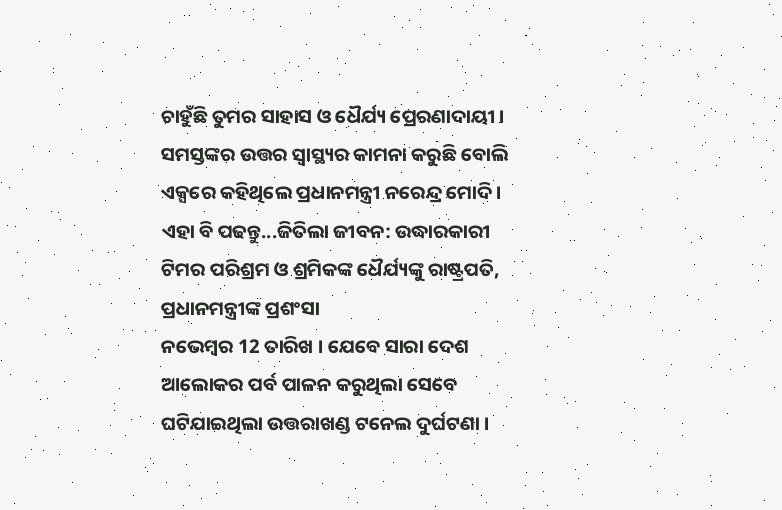ଚାହୁଁଛି ତୁମର ସାହାସ ଓ ଧୈର୍ଯ୍ୟ ପ୍ରେରଣାଦାୟୀ । ସମସ୍ତଙ୍କର ଉତ୍ତର ସ୍ବାସ୍ଥ୍ୟର କାମନା କରୁଛି ବୋଲି ଏକ୍ସରେ କହିଥିଲେ ପ୍ରଧାନମନ୍ତ୍ରୀ ନରେନ୍ଦ୍ର ମୋଦି ।
ଏହା ବି ପଢନ୍ତୁ...ଜିତିଲା ଜୀବନ: ଉଦ୍ଧାରକାରୀ ଟିମର ପରିଶ୍ରମ ଓ ଶ୍ରମିକଙ୍କ ଧୈର୍ଯ୍ୟଙ୍କୁ ରାଷ୍ଟ୍ରପତି, ପ୍ରଧାନମନ୍ତ୍ରୀଙ୍କ ପ୍ରଶଂସା
ନଭେମ୍ବର 12 ତାରିଖ । ଯେବେ ସାରା ଦେଶ ଆଲୋକର ପର୍ବ ପାଳନ କରୁଥିଲା ସେବେ ଘଟିଯାଇଥିଲା ଉତ୍ତରାଖଣ୍ଡ ଟନେଲ ଦୁର୍ଘଟଣା ।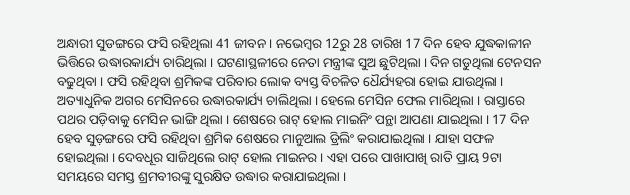ଅନ୍ଧାରୀ ସୁଡଙ୍ଗରେ ଫସି ରହିଥିଲା 41 ଜୀବନ । ନଭେମ୍ବର 12ରୁ 28 ତାରିଖ 17 ଦିନ ହେବ ଯୁଦ୍ଧକାଳୀନ ଭିତ୍ତିରେ ଉଦ୍ଧାରକାର୍ଯ୍ୟ ଚାରିଥିଲା । ଘଟଣାସ୍ଥଳୀରେ ନେତା ମନ୍ତ୍ରୀଙ୍କ ସୁଅ ଛୁଟିଥିଲା । ଦିନ ଗଡୁଥିଲା ଟେନସନ ବଢୁଥିବା । ଫସି ରହିଥିବା ଶ୍ରମିକଙ୍କ ପରିବାର ଲୋକ ବ୍ୟସ୍ତ ବିଚଳିତ ଧୈର୍ଯ୍ୟହରା ହୋଇ ଯାଉଥିଲା ।
ଅତ୍ୟାଧୁନିକ ଅଗର ମେସିନରେ ଉଦ୍ଧାରକାର୍ଯ୍ୟ ଚାଲିଥିଲା । ହେଲେ ମେସିନ ଫେଲ ମାରିଥିଲା । ରାସ୍ତାରେ ପଥର ପଡ଼ିବାକୁ ମେସିନ ଭାଙ୍ଗି ଥିଲା । ଶେଷରେ ରାଟ୍ ହୋଲ ମାଇନିଂ ପନ୍ଥା ଆପଣା ଯାଇଥିଲା । 17 ଦିନ ହେବ ସୁଡ଼ଙ୍ଗରେ ଫସି ରହିଥିବା ଶ୍ରମିକ ଶେଷରେ ମାନୁଆଲ ଡ୍ରିଲିଂ କରାଯାଇଥିଲା । ଯାହା ସଫଳ ହୋଇଥିଲା । ଦେବଧୂର ସାଜିଥିଲେ ରାଟ୍ ହୋଲ ମାଇନର । ଏହା ପରେ ପାଖାପାଖି ରାତି ପ୍ରାୟ 9ଟା ସମୟରେ ସମସ୍ତ ଶ୍ରମବୀରଙ୍କୁ ସୁରକ୍ଷିତ ଉଦ୍ଧାର କରାଯାଇଥିଲା ।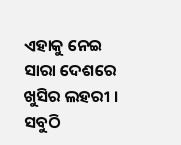ଏହାକୁ ନେଇ ସାରା ଦେଶରେ ଖୁସିର ଲହରୀ । ସବୁଠି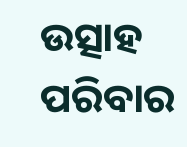ଉତ୍ସାହ ପରିବାର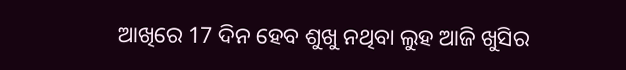ଆଖିରେ 17 ଦିନ ହେବ ଶୁଖୁ ନଥିବା ଲୁହ ଆଜି ଖୁସିର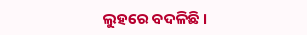ଲୁହରେ ବଦଳିଛି ।